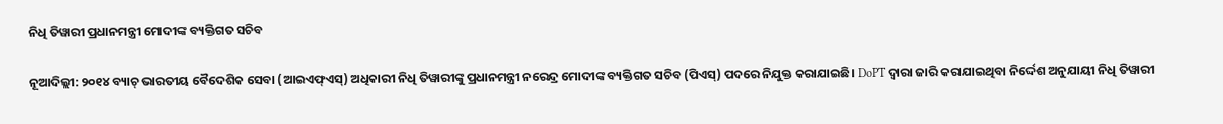ନିଧି ତିୱାରୀ ପ୍ରଧାନମନ୍ତ୍ରୀ ମୋଦୀଙ୍କ ବ୍ୟକ୍ତିଗତ ସଚିବ

ନୂଆଦିଲ୍ଲୀ: ୨୦୧୪ ବ୍ୟାଚ୍ ଭାରତୀୟ ବୈଦେଶିକ ସେବା (ଆଇଏଫ୍ଏସ୍) ଅଧିକାରୀ ନିଧି ତିୱାରୀଙ୍କୁ ପ୍ରଧାନମନ୍ତ୍ରୀ ନରେନ୍ଦ୍ର ମୋଦୀଙ୍କ ବ୍ୟକ୍ତିଗତ ସଚିବ (ପିଏସ୍) ପଦରେ ନିଯୁକ୍ତ କରାଯାଇଛି। DoPT ଦ୍ଵାରା ଜାରି କରାଯାଇଥିବା ନିର୍ଦ୍ଦେଶ ଅନୁଯାୟୀ ନିଧି ତିୱାରୀ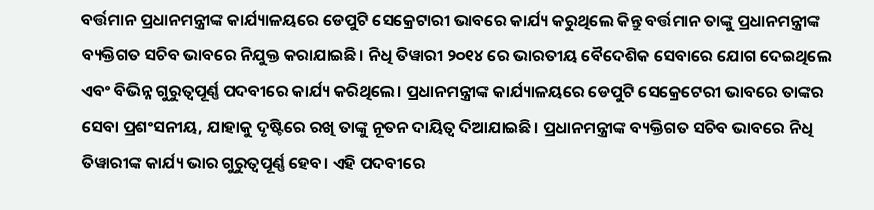ବର୍ତ୍ତମାନ ପ୍ରଧାନମନ୍ତ୍ରୀଙ୍କ କାର୍ଯ୍ୟାଳୟରେ ଡେପୁଟି ସେକ୍ରେଟାରୀ ଭାବରେ କାର୍ଯ୍ୟ କରୁଥିଲେ କିନ୍ତୁ ବର୍ତ୍ତମାନ ତାଙ୍କୁ ପ୍ରଧାନମନ୍ତ୍ରୀଙ୍କ ବ୍ୟକ୍ତିଗତ ସଚିବ ଭାବରେ ନିଯୁକ୍ତ କରାଯାଇଛି। ନିଧି ତିୱାରୀ ୨୦୧୪ ରେ ଭାରତୀୟ ବୈଦେଶିକ ସେବାରେ ଯୋଗ ଦେଇଥିଲେ ଏବଂ ବିଭିନ୍ନ ଗୁରୁତ୍ୱପୂର୍ଣ୍ଣ ପଦବୀରେ କାର୍ଯ୍ୟ କରିଥିଲେ। ପ୍ରଧାନମନ୍ତ୍ରୀଙ୍କ କାର୍ଯ୍ୟାଳୟରେ ଡେପୁଟି ସେକ୍ରେଟେରୀ ଭାବରେ ତାଙ୍କର ସେବା ପ୍ରଶଂସନୀୟ, ଯାହାକୁ ଦୃଷ୍ଟିରେ ରଖି ତାଙ୍କୁ ନୂତନ ଦାୟିତ୍ଵ ଦିଆଯାଇଛି। ପ୍ରଧାନମନ୍ତ୍ରୀଙ୍କ ବ୍ୟକ୍ତିଗତ ସଚିବ ଭାବରେ ନିଧି ତିୱାରୀଙ୍କ କାର୍ଯ୍ୟ ଭାର ଗୁରୁତ୍ୱପୂର୍ଣ୍ଣ ହେବ। ଏହି ପଦବୀରେ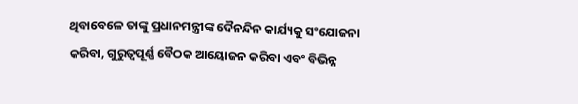ଥିବାବେଳେ ତାଙ୍କୁ ପ୍ରଧାନମନ୍ତ୍ରୀଙ୍କ ଦୈନନ୍ଦିନ କାର୍ଯ୍ୟକୁ ସଂଯୋଜନା କରିବା, ଗୁରୁତ୍ୱପୂର୍ଣ୍ଣ ବୈଠକ ଆୟୋଜନ କରିବା ଏବଂ ବିଭିନ୍ନ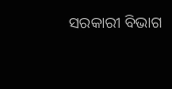ସରକାରୀ ବିଭାଗ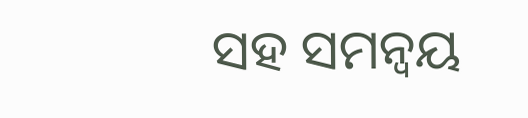ସହ ସମନ୍ୱୟ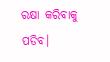ରକ୍ଷା କରିବାକୁ ପଡିବ।